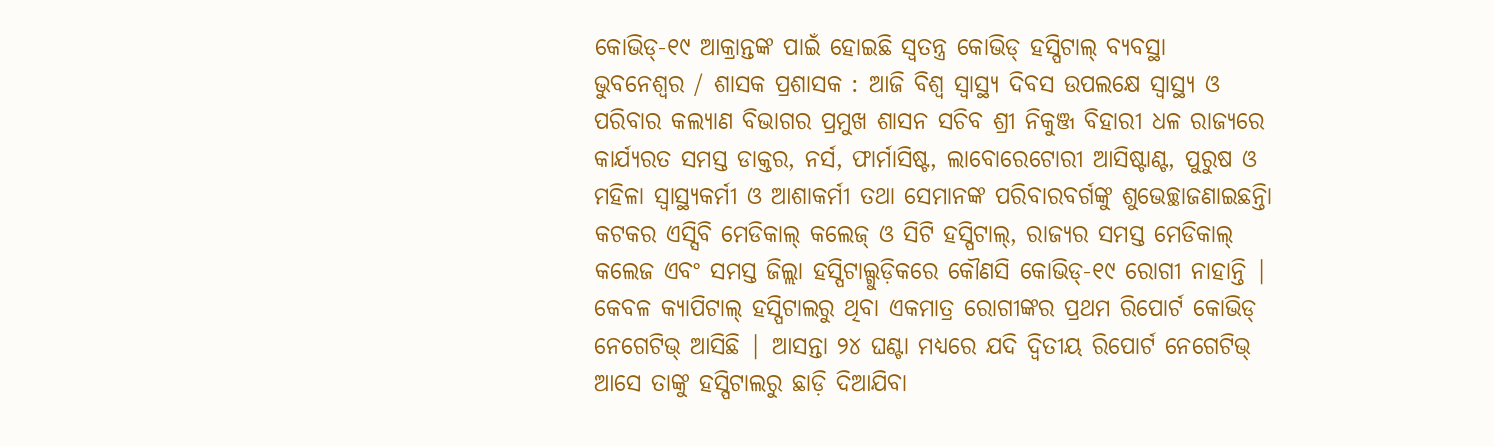କୋଭିଡ୍-୧୯ ଆକ୍ରାନ୍ତଙ୍କ ପାଇଁ ହୋଇଛି ସ୍ୱତନ୍ତ୍ର କୋଭିଡ୍ ହସ୍ପିଟାଲ୍ ବ୍ୟବସ୍ଥା
ଭୁବନେଶ୍ୱର / ଶାସକ ପ୍ରଶାସକ : ଆଜି ବିଶ୍ୱ ସ୍ୱାସ୍ଥ୍ୟ ଦିବସ ଉପଲକ୍ଷେ ସ୍ୱାସ୍ଥ୍ୟ ଓ ପରିବାର କଲ୍ୟାଣ ବିଭାଗର ପ୍ରମୁଖ ଶାସନ ସଚିବ ଶ୍ରୀ ନିକୁଞ୍ଜ ବିହାରୀ ଧଳ ରାଜ୍ୟରେ କାର୍ଯ୍ୟରତ ସମସ୍ତ ଡାକ୍ତର, ନର୍ସ, ଫାର୍ମାସିଷ୍ଟ, ଲାବୋରେଟୋରୀ ଆସିଷ୍ଟାଣ୍ଟ, ପୁରୁଷ ଓ ମହିଳା ସ୍ୱାସ୍ଥ୍ୟକର୍ମୀ ଓ ଆଶାକର୍ମୀ ତଥା ସେମାନଙ୍କ ପରିବାରବର୍ଗଙ୍କୁ ଶୁଭେଚ୍ଛାଜଣାଇଛନ୍ତିା
କଟକର ଏସ୍ସିବି ମେଡିକାଲ୍ କଲେଜ୍ ଓ ସିଟି ହସ୍ପିଟାଲ୍, ରାଜ୍ୟର ସମସ୍ତ ମେଡିକାଲ୍ କଲେଜ ଏବଂ ସମସ୍ତ ଜିଲ୍ଲା ହସ୍ପିଟାଲ୍ଗୁଡ଼ିକରେ କୌଣସି କୋଭିଡ୍-୧୯ ରୋଗୀ ନାହାନ୍ତି | କେବଳ କ୍ୟାପିଟାଲ୍ ହସ୍ପିଟାଲରୁ ଥିବା ଏକମାତ୍ର ରୋଗୀଙ୍କର ପ୍ରଥମ ରିପୋର୍ଟ କୋଭିଡ୍ ନେଗେଟିଭ୍ ଆସିଛି | ଆସନ୍ତା ୨୪ ଘଣ୍ଟା ମଧ୍ୟରେ ଯଦି ଦ୍ୱିତୀୟ ରିପୋର୍ଟ ନେଗେଟିଭ୍ ଆସେ ତାଙ୍କୁ ହସ୍ପିଟାଲରୁ ଛାଡ଼ି ଦିଆଯିବା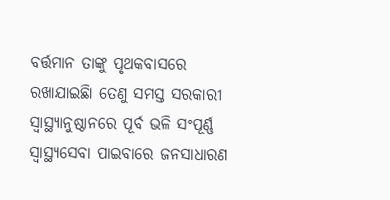ବର୍ତ୍ତମାନ ତାଙ୍କୁ ପୃଥକବାସରେ ରଖାଯାଇଛିା ତେଣୁ ସମସ୍ତ ସରକାରୀ ସ୍ୱାସ୍ଥ୍ୟାନୁଷ୍ଠାନରେ ପୂର୍ବ ଭଳି ସଂପୂର୍ଣ୍ଣ ସ୍ୱାସ୍ଥ୍ୟସେବା ପାଇବାରେ ଜନସାଧାରଣ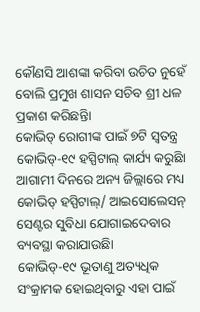କୌଣସି ଆଶଙ୍କା କରିବା ଉଚିତ ନୁହେଁ ବୋଲି ପ୍ରମୁଖ ଶାସନ ସଚିବ ଶ୍ରୀ ଧଳ ପ୍ରକାଶ କରିଛନ୍ତିା
କୋଭିଡ୍ ରୋଗୀଙ୍କ ପାଇଁ ୭ଟି ସ୍ୱତନ୍ତ୍ର କୋଭିଡ୍-୧୯ ହସ୍ପିଟାଲ୍ କାର୍ଯ୍ୟ କରୁଛିା ଆଗାମୀ ଦିନରେ ଅନ୍ୟ ଜିଲ୍ଲାରେ ମଧ୍ୟ କୋଭିଡ୍ ହସ୍ପିଟାଲ୍/ ଆଇସୋଲେସନ୍ ସେଣ୍ଟର ସୁବିଧା ଯୋଗାଇଦେବାର ବ୍ୟବସ୍ଥା କରାଯାଉଛିା
କୋଭିଡ୍-୧୯ ଭୂତାଣୁ ଅତ୍ୟଧିକ ସଂକ୍ରାମକ ହୋଇଥିବାରୁ ଏହା ପାଇଁ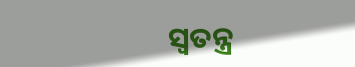ସ୍ୱତନ୍ତ୍ର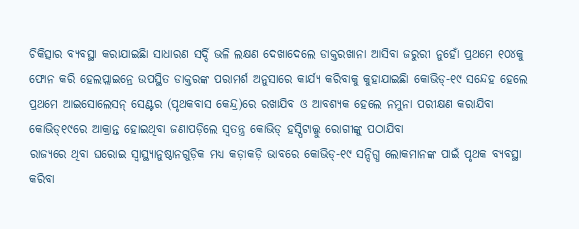ଚିକିତ୍ସାର ବ୍ୟବସ୍ଥା କରାଯାଇଛିା ସାଧାରଣ ସର୍ଦ୍ଦି ଭଳି ଲକ୍ଷଣ ଦେଖାଦେଲେ ଡାକ୍ତରଖାନା ଆସିବା ଜରୁରୀ ନୁହୋଁ ପ୍ରଥମେ ୧୦୪କୁ ଫୋନ କରି ହେଲପ୍ଲାଇନ୍ରେ ଉପସ୍ଥିତ ଡାକ୍ତରଙ୍କ ପରାମର୍ଶ ଅନୁସାରେ କାର୍ଯ୍ୟ କରିବାକୁ କୁହାଯାଇଛିା କୋଭିଡ୍-୧୯ ସନ୍ଦେହ ହେଲେ ପ୍ରଥମେ ଆଇସୋଲେସନ୍ ସେଣ୍ଟର (ପୃଥକବାସ କେନ୍ଦ୍ର)ରେ ରଖାଯିବ ଓ ଆବଶ୍ୟକ ହେଲେ ନମୁନା ପରୀକ୍ଷଣ କରାଯିବା କୋଭିଡ୍୧୯ରେ ଆକ୍ରାନ୍ତ ହୋଇଥିବା ଜଣାପଡ଼ିଲେ ସ୍ୱତନ୍ତ୍ର କୋଭିଡ୍ ହସ୍ପିଟାଲ୍କୁ ରୋଗୀଙ୍କୁ ପଠାଯିବା
ରାଜ୍ୟରେ ଥିବା ଘରୋଇ ସ୍ୱାସ୍ଥ୍ୟାନୁଷ୍ଠାନଗୁଡ଼ିକ ମଧ୍ୟ କଡ଼ାକଡ଼ି ଭାବରେ କୋଭିଡ୍-୧୯ ସନ୍ଦିଗ୍ଧ ଲୋକମାନଙ୍କ ପାଇଁ ପୃଥକ ବ୍ୟବସ୍ଥା କରିବା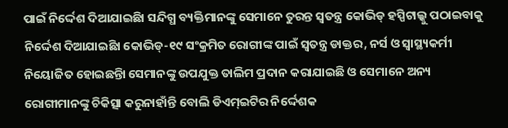ପାଇଁ ନିର୍ଦ୍ଦେଶ ଦିଆଯାଇଛିା ସନ୍ଦିଗ୍ଧ ବ୍ୟକ୍ତିମାନଙ୍କୁ ସେମାନେ ତୁରନ୍ତ ସ୍ୱତନ୍ତ୍ର କୋଭିଡ୍ ହସ୍ପିଟାଲ୍କୁ ପଠାଇବାକୁ ନିର୍ଦ୍ଦେଶ ଦିଆଯାଇଛିା କୋଭିଡ୍-୧୯ ସଂକ୍ରମିତ ରୋଗୀଙ୍କ ପାଇଁ ସ୍ୱତନ୍ତ୍ର ଡାକ୍ତର, ନର୍ସ ଓ ସ୍ୱାସ୍ଥ୍ୟକର୍ମୀ ନିୟୋଜିତ ହୋଇଛନ୍ତିା ସେମାନଙ୍କୁ ଉପଯୁକ୍ତ ତାଲିମ ପ୍ରଦାନ କରାଯାଇଛି ଓ ସେମାନେ ଅନ୍ୟ ରୋଗୀମାନଙ୍କୁ ଚିକିତ୍ସା କରୁନାହାଁନ୍ତି ବୋଲି ଡିଏମ୍ଇଟିର ନିର୍ଦ୍ଦେଶକ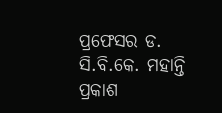ପ୍ରଫେସର ଡ. ସି.ବି.କେ. ମହାନ୍ତି ପ୍ରକାଶ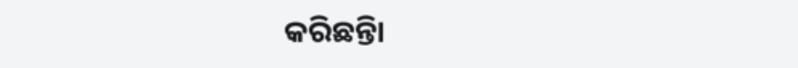କରିଛନ୍ତିା